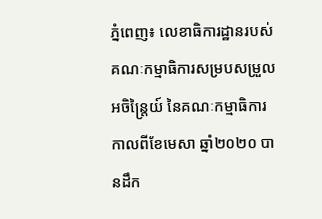ភ្នំពេញ៖ លេខាធិការដ្ឋានរបស់ គណៈកម្មាធិការសម្របសម្រួល អចិន្ត្រៃយ៍ នៃគណៈកម្មាធិការ កាលពីខែមេសា ឆ្នាំ២០២០ បានដឹក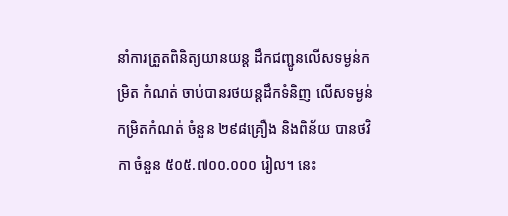នាំការត្រួតពិនិត្យយានយន្ត ដឹកជញ្ជូនលើសទម្ងន់កម្រិត កំណត់ ចាប់បានរថយន្តដឹកទំនិញ លើសទម្ងន់កម្រិតកំណត់ ចំនួន ២៩៨គ្រឿង និងពិន័យ បានថវិកា ចំនួន ៥០៥.៧០០.០០០ រៀល។ នេះ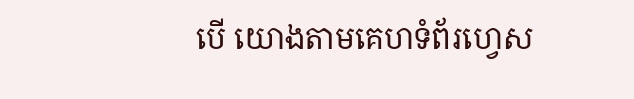បើ យោងតាមគេហទំព័រហ្វេស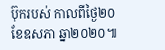ប៊ុករបស់ កាលពីថ្ងៃ២០ ខែឧសភា ឆ្នា២០២០៕